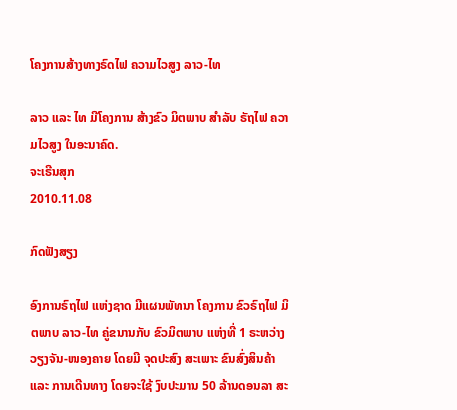ໂຄງການສ້າງທາງຣົດໄຟ ຄວາມໄວສູງ ລາວ-ໄທ

ລາວ ແລະ ໄທ ມີໂຄງການ ສ້າງຂົວ ມິຕພາບ ສໍາລັບ ຣັຖໄຟ ຄວາມໄວສູງ ໃນອະນາຄົດ.
ຈະເຣີນສຸກ
2010.11.08

ກົດຟັງສຽງ

ອົງການຣົຖໄຟ ແຫ່ງຊາດ ມີແຜນພັທນາ ໂຄງການ ຂົວຣົຖໄຟ ມິຕພາບ ລາວ-ໄທ ຄູ່ຂນານກັບ ຂົວມິຕພາບ ແຫ່ງທີ່ 1 ຣະຫວ່າງ ວຽງຈັນ-ໜອງຄາຍ ໂດຍມີ ຈຸດປະສົງ ສະເພາະ ຂົນສົ່ງສິນຄ້າ ແລະ ການເດີນທາງ ໂດຍຈະໃຊ້ ງົບປະມານ 50 ລ້ານດອນລາ ສະ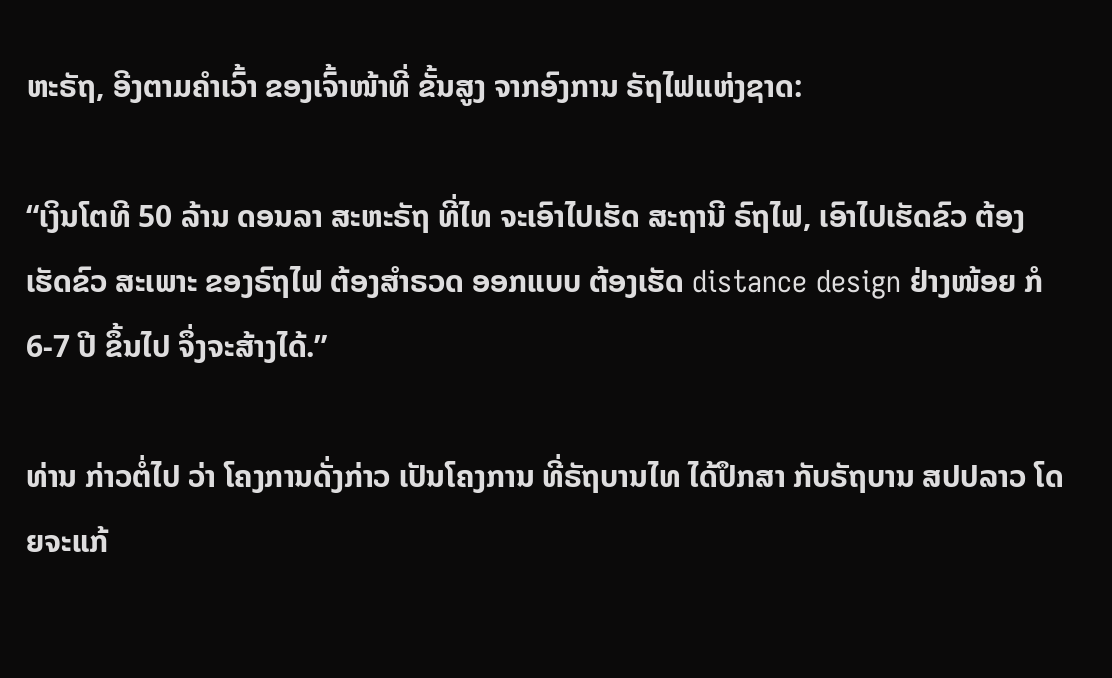ຫະຣັຖ, ອີງຕາມຄໍາເວົ້າ ຂອງເຈົ້າໜ້າທີ່ ຂັ້ນສູງ ຈາກອົງການ ຣັຖໄຟແຫ່ງຊາດ:

“ເງິນໂຕທີ 50 ລ້ານ ດອນລາ ສະຫະຣັຖ ທີ່ໄທ ຈະເອົາໄປເຮັດ ສະຖານີ ຣົຖໄຟ, ເອົາໄປເຮັດຂົວ ຕ້ອງເຮັດຂົວ ສະເພາະ ຂອງຣົຖໄຟ ຕ້ອງສໍາຣວດ ອອກແບບ ຕ້ອງເຮັດ distance design ຢ່າງໜ້ອຍ ກໍ 6-7 ປີ ຂຶ້ນໄປ ຈຶ່ງຈະສ້າງໄດ້.”

ທ່ານ ກ່າວຕໍ່ໄປ ວ່າ ໂຄງການດັ່ງກ່າວ ເປັນໂຄງການ ທີ່ຣັຖບານໄທ ໄດ້ປຶກສາ ກັບຣັຖບານ ສປປລາວ ໂດຍຈະແກ້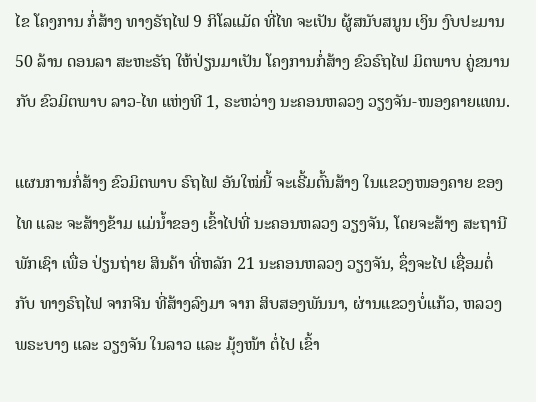ໄຂ ໂຄງການ ກໍ່ສ້າງ ທາງຣັຖໄຟ 9 ກິໂລແມັດ ທີ່ໄທ ຈະເປັນ ຜູ້ສນັບສນູນ ເງິນ ງົບປະມານ 50 ລ້ານ ດອນລາ ສະຫະຣັຖ ໃຫ້ປ່ຽນມາເປັນ ໂຄງການກໍ່ສ້າງ ຂົວຣົຖໄຟ ມິຕພາບ ຄູ່ຂນານ ກັບ ຂົວມິຕພາບ ລາວ-ໄທ ແຫ່ງທີ 1, ຣະຫວ່າງ ນະຄອນຫລວງ ວຽງຈັນ-ໜອງຄາຍແທນ.

ແຜນການກໍ່ສ້າງ ຂົວມິຕພາບ ຣົຖໄຟ ອັນໃໝ່ນີ້ ຈະເຣີ້ມຕົ້ນສ້າງ ໃນແຂວງໜອງຄາຍ ຂອງໄທ ແລະ ຈະສ້າງຂ້າມ ແມ່ນໍ້າຂອງ ເຂົ້າໄປທີ່ ນະຄອນຫລວງ ວຽງຈັນ, ໂດຍຈະສ້າງ ສະຖານີ ພັກເຊົາ ເພື່ອ ປ່ຽນຖ່າຍ ສິນຄ້າ ທີ່ຫລັກ 21 ນະຄອນຫລວງ ວຽງຈັນ, ຊຶ່ງຈະໄປ ເຊື່ອມຕໍ່ກັບ ທາງຣົຖໄຟ ຈາກຈີນ ທີ່ສ້າງລົງມາ ຈາກ ສິບສອງພັນນາ, ຜ່ານແຂວງບໍ່ແກ້ວ, ຫລວງພຣະບາງ ແລະ ວຽງຈັນ ໃນລາວ ແລະ ມຸ້ງໜ້າ ຕໍ່ໄປ ເຂົ້າ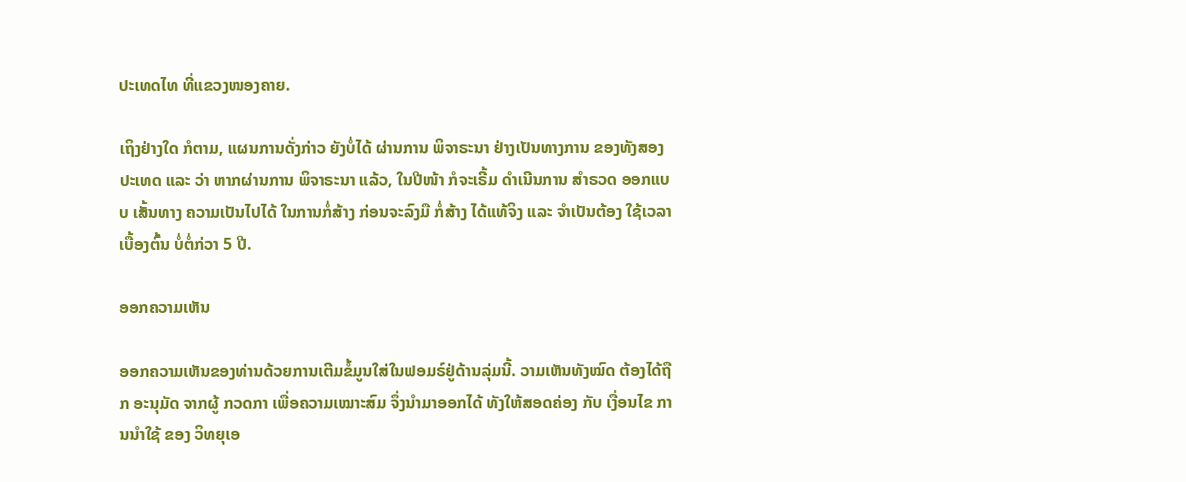ປະເທດໄທ ທີ່ແຂວງໜອງຄາຍ.

ເຖິງຢ່າງໃດ ກໍຕາມ, ແຜນການດັ່ງກ່າວ ຍັງບໍ່ໄດ້ ຜ່ານການ ພິຈາຣະນາ ຢ່າງເປັນທາງການ ຂອງທັງສອງ ປະເທດ ແລະ ວ່າ ຫາກຜ່ານການ ພິຈາຣະນາ ແລ້ວ, ໃນປີໜ້າ ກໍຈະເຣີ້ມ ດໍາເນີນການ ສໍາຣວດ ອອກແບບ ເສັ້ນທາງ ຄວາມເປັນໄປໄດ້ ໃນການກໍ່ສ້າງ ກ່ອນຈະລົງມື ກໍ່ສ້າງ ໄດ້ແທ້ຈິງ ແລະ ຈໍາເປັນຕ້ອງ ໃຊ້ເວລາ ເບື້ອງຕົ້ນ ບໍ່ຕໍ່ກ່ວາ 5 ປີ.

ອອກຄວາມເຫັນ

ອອກຄວາມເຫັນຂອງທ່ານດ້ວຍການເຕີມຂໍ້ມູນໃສ່ໃນຟອມຣ໌ຢູ່ດ້ານລຸ່ມນີ້. ວາມເຫັນທັງໝົດ ຕ້ອງໄດ້ຖືກ ອະນຸມັດ ຈາກຜູ້ ກວດກາ ເພື່ອຄວາມເໝາະສົມ ຈຶ່ງນໍາມາອອກໄດ້ ທັງໃຫ້ສອດຄ່ອງ ກັບ ເງື່ອນໄຂ ການນຳໃຊ້ ຂອງ ວິທຍຸເອ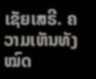ເຊັຍເສຣີ. ຄວາມເຫັນທັງໝົດ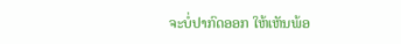ຈະບໍ່ປາກົດອອກ ໃຫ້ເຫັນພ້ອ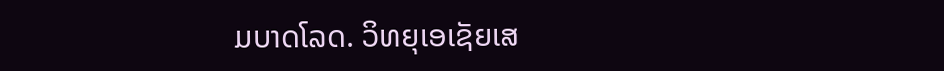ມບາດໂລດ. ວິທຍຸເອເຊັຍເສ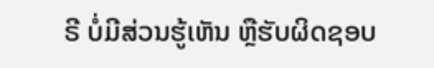ຣີ ບໍ່ມີສ່ວນຮູ້ເຫັນ ຫຼືຮັບຜິດຊອບ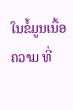ໃນຂໍ້ມູນເນື້ອຄວາມ ທີ່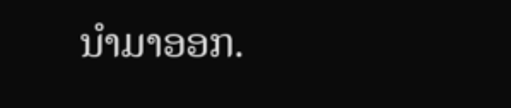ນໍາມາອອກ.